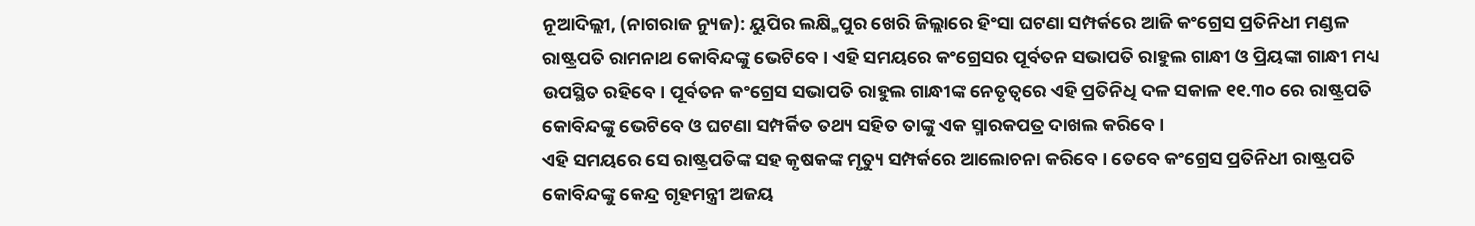ନୂଆଦିଲ୍ଲୀ, (ନାଗରାଜ ନ୍ୟୁଜ): ୟୁପିର ଲକ୍ଷ୍ମିପୁର ଖେରି ଜିଲ୍ଲାରେ ହିଂସା ଘଟଣା ସମ୍ପର୍କରେ ଆଜି କଂଗ୍ରେସ ପ୍ରତିନିଧୀ ମଣ୍ଡଳ ରାଷ୍ଟ୍ରପତି ରାମନାଥ କୋବିନ୍ଦଙ୍କୁ ଭେଟିବେ । ଏହି ସମୟରେ କଂଗ୍ରେସର ପୂର୍ବତନ ସଭାପତି ରାହୁଲ ଗାନ୍ଧୀ ଓ ପ୍ରିୟଙ୍କା ଗାନ୍ଧୀ ମଧ୍ୟ ଉପସ୍ଥିତ ରହିବେ। ପୂର୍ବତନ କଂଗ୍ରେସ ସଭାପତି ରାହୁଲ ଗାନ୍ଧୀଙ୍କ ନେତୃତ୍ୱରେ ଏହି ପ୍ରତିନିଧି ଦଳ ସକାଳ ୧୧.୩୦ ରେ ରାଷ୍ଟ୍ରପତି କୋବିନ୍ଦଙ୍କୁ ଭେଟିବେ ଓ ଘଟଣା ସମ୍ପର୍କିତ ତଥ୍ୟ ସହିତ ତାଙ୍କୁ ଏକ ସ୍ମାରକପତ୍ର ଦାଖଲ କରିବେ ।
ଏହି ସମୟରେ ସେ ରାଷ୍ଟ୍ରପତିଙ୍କ ସହ କୃଷକଙ୍କ ମୃତ୍ୟୁ ସମ୍ପର୍କରେ ଆଲୋଚନା କରିବେ । ତେବେ କଂଗ୍ରେସ ପ୍ରତିନିଧୀ ରାଷ୍ଟ୍ରପତି କୋବିନ୍ଦଙ୍କୁ କେନ୍ଦ୍ର ଗୃହମନ୍ତ୍ରୀ ଅଜୟ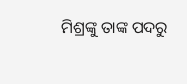ମିଶ୍ରଙ୍କୁ ତାଙ୍କ ପଦରୁ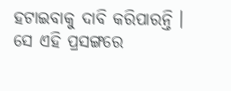ହଟାଇବାକୁ ଦାବି କରିପାରନ୍ତି । ସେ ଏହି ପ୍ରସଙ୍ଗରେ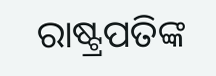ରାଷ୍ଟ୍ରପତିଙ୍କ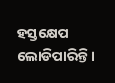ହସ୍ତକ୍ଷେପ ଲୋଡିପାରିନ୍ତି ।